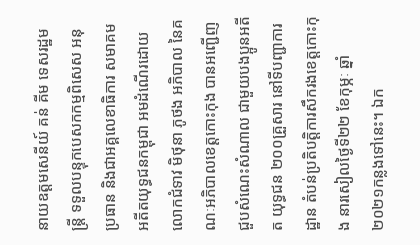នាយឧត្តមសេនីយ៍ គន់ គីម ទេសរដ្ឋមន្រ្តី ទទួលបន្ទុកបេសកកម្មពិសេស អនុប្រធាន និងជាអគ្គលេខាធិការ សមាគមអតីតយុទ្ធជនកម្ពុជា អមដំណើរដោយ លោកជំទាវ មិថុនា ភូថង អភិបាល នៃគណៈអភិបាលខេត្តកោះកុង បានអញ្ជើញជួបសំណេះសំណាល ជាមួយបងប្អូនអតីត យុទ្ធជន ២០០គ្រួសារ នៅទីបញ្ជាការដ្ឋាន តំបន់ប្រតិបត្តិការសឹករងខេត្តកោះកុង នារសៀលថ្ងៃទី២២ ខែកុម្ភៈ ឆ្នាំ២០២១កន្លងទៅនេះ។ ឯក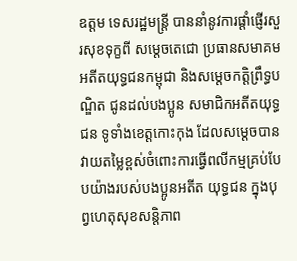ឧត្តម ទេសរដ្ឋមន្រ្តី បាននាំនូវការផ្តាំផ្ញើរសួរសុខទុក្ខពី សម្តេចតេជោ ប្រធានសមាគមអតីតយុទ្ធជនកម្ពុជា និងសម្តេចកត្តិព្រឹទ្ធបណ្ឌិត ជូនដល់បងប្អូន សមាជិកអតីតយុទ្ធជន ទូទាំងខេត្តកោះកុង ដែលសម្តេចបានវាយតម្លៃខ្ពស់ចំពោះការធ្វើពលីកម្មគ្រប់បែបយ៉ាងរបស់បងប្អូនអតីត យុទ្ធជន ក្នុងបុព្វហេតុសុខសន្តិភាព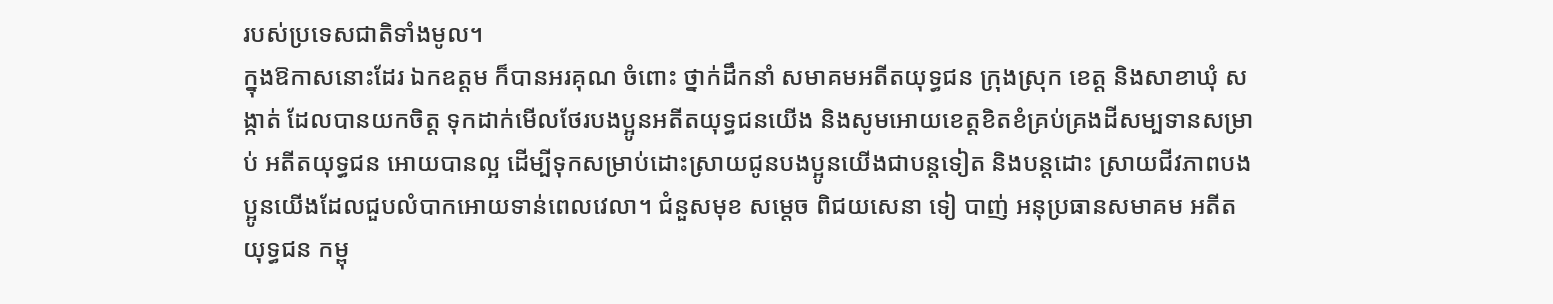របស់ប្រទេសជាតិទាំងមូល។
ក្នុងឱកាសនោះដែរ ឯកឧត្តម ក៏បានអរគុណ ចំពោះ ថ្នាក់ដឹកនាំ សមាគមអតីតយុទ្ធជន ក្រុងស្រុក ខេត្ត និងសាខាឃុំ សង្កាត់ ដែលបានយកចិត្ត ទុកដាក់មើលថែរបងប្អូនអតីតយុទ្ធជនយើង និងសូមអោយខេត្តខិតខំគ្រប់គ្រងដីសម្បទានសម្រាប់ អតីតយុទ្ធជន អោយបានល្អ ដើម្បីទុកសម្រាប់ដោះស្រាយជូនបងប្អូនយើងជាបន្តទៀត និងបន្តដោះ ស្រាយជីវភាពបងប្អូនយើងដែលជួបលំបាកអោយទាន់ពេលវេលា។ ជំនួសមុខ សម្តេច ពិជយសេនា ទៀ បាញ់ អនុប្រធានសមាគម អតីតយុទ្ធជន កម្ពុ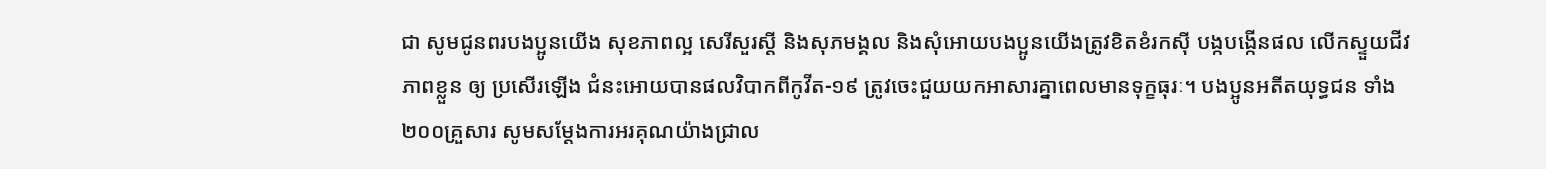ជា សូមជូនពរបងប្អូនយើង សុខភាពល្អ សេរីសួរស្តី និងសុភមង្គល និងសុំអោយបងប្អូនយើងត្រូវខិតខំរកស៊ី បង្កបង្កើនផល លើកស្ទួយជីវភាពខ្លួន ឲ្យ ប្រសើរឡើង ជំនះអោយបានផលវិបាកពីកូវីត-១៩ ត្រូវចេះជួយយកអាសារគ្នាពេលមានទុក្ខធុរៈ។ បងប្អូនអតីតយុទ្ធជន ទាំង២០០គ្រួសារ សូមសម្តែងការអរគុណយ៉ាងជ្រាល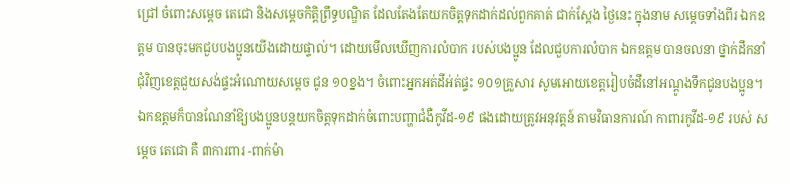ជ្រៅ ចំពោះសម្តេច តេជោ និងសម្តេចកិត្តិព្រឹទ្ធបណ្ឌិត ដែលតែងតែយកចិត្តទុកដាក់ដល់ពួកគាត់ ជាក់ស្តែង ថ្ងៃនេះ ក្នុងនាម សម្តេចទាំងពីរ ឯកឧត្តម បានចុះមកជួបបងប្អូនយើងដោយផ្ទាល់។ ដោយមើលឃើញការលំបាក របស់បងប្អូន ដែលជួបការលំបាក ឯកឧត្តម បានចលនា ថ្នាក់ដឹកនាំជុំវិញខេត្តជួយសង់ផ្ទះអំណោយសម្តេច ជូន ១០ខ្នង។ ចំពោះអ្នកអត់ដីអ់ត់ផ្ទះ ១០១គ្រួសារ សូមអោយខេត្តរៀបចំដីនៅអណ្តូងទឹកជូនបងប្អូន។ ឯកឧត្តមក៏បានណែនាំឱ្យបងប្អូនបន្តយកចិត្តទុកដាក់ចំពោះបញ្ហាជំងឺកូវីដ-១៩ ផងដោយត្រូវអនុវត្តន៍ តាមវិធានការណ៍ កាពារកូវីដ-១៩ របស់ សម្តេច តេជោ គឺ ៣ការពារ -ពាក់ម៉ា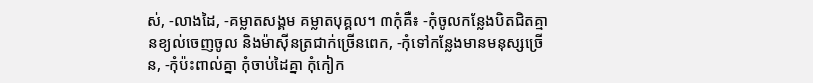ស់, -លាងដៃ, -គម្លាតសង្គម គម្លាតបុគ្គល។ ៣កុំគឺ៖ -កុំចូលកន្លែងបិតជិតគ្មានខ្យល់ចេញចូល និងម៉ាស៊ីនត្រជាក់ច្រើនពេក, -កុំទៅកន្លែងមានមនុស្សច្រើន, -កុំប៉ះពាល់គ្នា កុំចាប់ដៃគ្នា កុំកៀក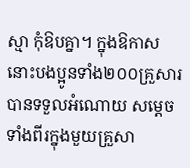ស្មា កុំឱបគ្នា។ ក្នុងឱកាសនោះបងប្អូនទាំង២០០គ្រួសារ បានទទួលអំណោយ សម្តេចទាំងពីរក្នុងមួយគ្រួសា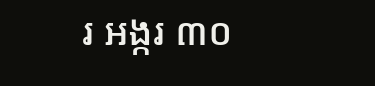រ អង្ករ ៣០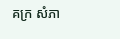គក្រ សំភា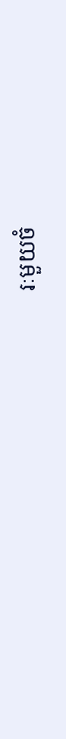រៈមួយចំ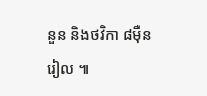នួន និងថវិកា ៨ម៉ឺន រៀល ៕